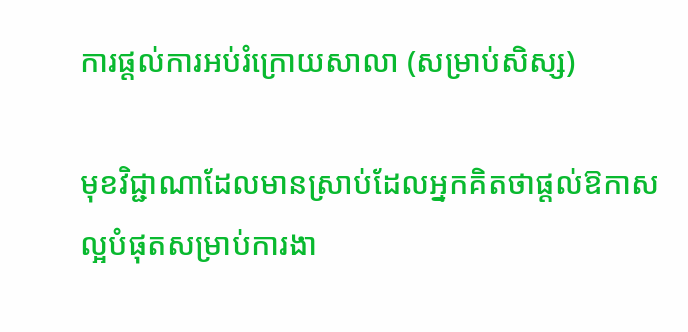ការផ្តល់ការអប់រំក្រោយសាលា (សម្រាប់សិស្ស)

មុខវិជ្ជាណាដែលមានស្រាប់ដែលអ្នកគិតថាផ្តល់ឱកាសល្អបំផុតសម្រាប់ការងា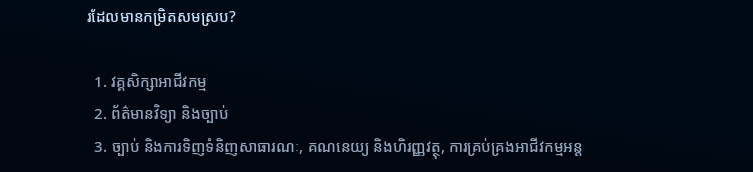រដែលមានកម្រិតសមស្រប?

  1. វគ្គសិក្សាអាជីវកម្ម
  2. ព័ត៌មានវិទ្យា និងច្បាប់
  3. ច្បាប់ និងការទិញទំនិញសាធារណៈ, គណនេយ្យ និងហិរញ្ញវត្ថុ, ការគ្រប់គ្រងអាជីវកម្មអន្ត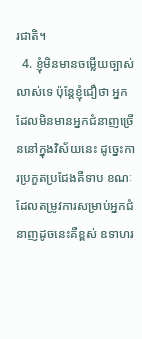រជាតិ។
  4. ខ្ញុំមិនមានចម្លើយច្បាស់លាស់ទេ ប៉ុន្តែខ្ញុំជឿថា អ្នកដែលមិនមានអ្នកជំនាញច្រើននៅក្នុងវិស័យនេះ ដូច្នេះការប្រកួតប្រជែងគឺទាប ខណៈដែលតម្រូវការសម្រាប់អ្នកជំនាញដូចនេះគឺខ្ពស់ ឧទាហរ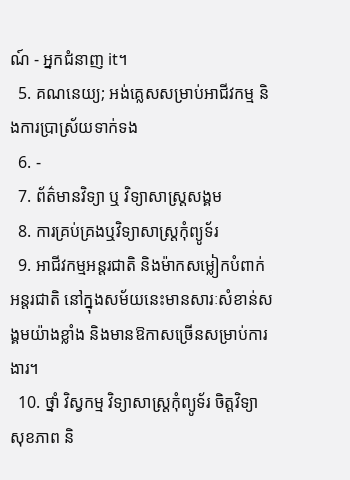ណ៍ - អ្នកជំនាញ it។
  5. គណនេយ្យ; អង់គ្លេសសម្រាប់អាជីវកម្ម និងការប្រាស្រ័យទាក់ទង
  6. -
  7. ព័ត៌មានវិទ្យា ឬ វិទ្យាសាស្ត្រសង្គម
  8. ការគ្រប់គ្រងឬវិទ្យាសាស្ត្រកុំព្យូទ័រ
  9. អាជីវកម្មអន្តរជាតិ និងម៉ាកសម្លៀកបំពាក់អន្តរជាតិ នៅក្នុងសម័យនេះមានសារៈសំខាន់សង្គមយ៉ាងខ្លាំង និងមានឱកាសច្រើនសម្រាប់ការងារ។
  10. ថ្នាំ វិស្វកម្ម វិទ្យាសាស្ត្រកុំព្យូទ័រ ចិត្តវិទ្យា សុខភាព និ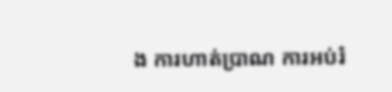ង ការហាត់ប្រាណ ការអប់រំ